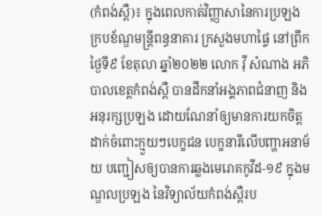(កំពង់ស្ពឺ)៖ ក្នុងពេលកាត់វិញ្ញាសានៃការប្រឡងក្របខ័ណ្ឌមន្ត្រីពន្ធនាគារ ក្រសួងមហាផ្ទៃ នៅព្រឹកថ្ងៃទី៩ ខែតុលា ឆ្នាំ២០២២ លោក វ៉ី សំណាង អភិបាលខេត្តកំពង់ស្ពឺ បានដឹកនាំអង្គភាពជំនាញ និងអនុរក្សប្រឡង ដោយណែនាំឲ្យមានការយកចិត្តដាក់ចំពោះក្មួយៗបេក្ខជន បេក្ខនារីលើបញ្ហាអនាម័យ បញ្ជៀសឲ្យបានការឆ្លងមេរោគកូវីដ-១៩ ក្នុងមណ្ឌលប្រឡង នៃវិទ្យាល័យកំពង់ស្ពឺរប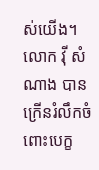ស់យើង។
លោក វ៉ី សំណាង បានក្រើនរំលឹកចំពោះបេក្ខ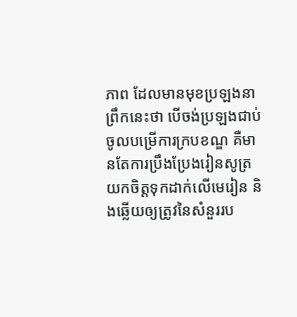ភាព ដែលមានមុខប្រឡងនាព្រឹកនេះថា បើចង់ប្រឡងជាប់ចូលបម្រើការក្របខណ្ឌ គឺមានតែការប្រឹងប្រែងរៀនសូត្រ យកចិត្តទុកដាក់លើមេរៀន និងឆ្លើយឲ្យត្រូវនៃសំនួររប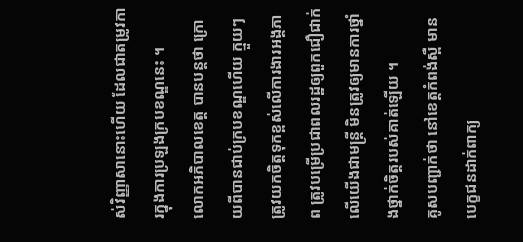ស់វិញ្ញាសានោះហើយ ដែលជាតម្រូវការក្នុងការប្រឡងក្របខណ្ឌនេះ ។
លោកអភិបាលខេត្ត បានបន្តថា ក្រោយពីបានជាប់ក្របខណ្ឌហើយ ក្មួយៗត្រូវយកចិត្តទុកខ្ពស់លើការងារអង្គភាព ត្រូវបម្រើប្រជាពលរដ្ឋឲ្យពួកជឿជាក់លើយើងជាមន្ត្រី មិនត្រូវឲ្យមានការថ្នាំងថ្នាក់ចិត្តរបស់គាត់ឡើយ ។
គូសបញ្ជាក់ថា នៅខេត្តកំពង់ស្ពឺ មានបេក្ខជនដាក់ពាក្យ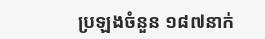ប្រឡងចំនួន ១៨៧នាក់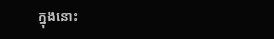ក្នុងនោះ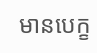មានបេក្ខ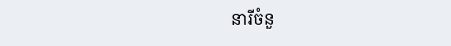នារីចំនួ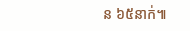ន ៦៥នាក់៕